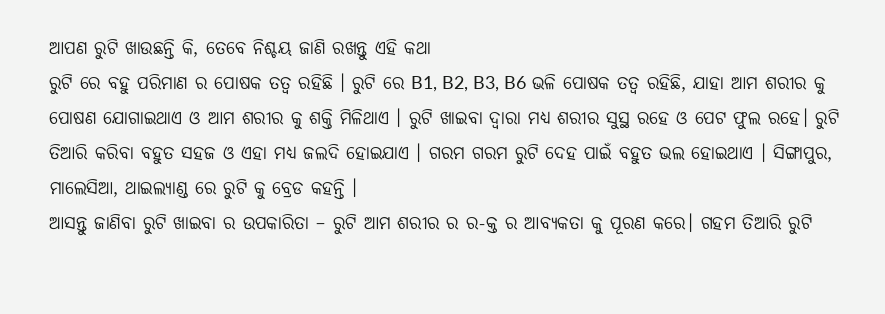ଆପଣ ରୁଟି ଖାଉଛନ୍ତି କି, ତେବେ ନିଶ୍ଚୟ ଜାଣି ରଖନ୍ତୁ ଏହି କଥା
ରୁଟି ରେ ବହୁ ପରିମାଣ ର ପୋଷକ ତତ୍ଵ ରହିଛି । ରୁଟି ରେ B1, B2, B3, B6 ଭଳି ପୋଷକ ତତ୍ଵ ରହିଛି, ଯାହା ଆମ ଶରୀର କୁ ପୋଷଣ ଯୋଗାଇଥାଏ ଓ ଆମ ଶରୀର କୁ ଶକ୍ତି ମିଳିଥାଏ । ରୁଟି ଖାଇବା ଦ୍ଵାରା ମଧ୍ୟ ଶରୀର ସୁସ୍ଥ ରହେ ଓ ପେଟ ଫୁଲ ରହେ। ରୁଟି ତିଆରି କରିବା ବହୁତ ସହଜ ଓ ଏହା ମଧ୍ୟ ଜଲଦି ହୋଇଯାଏ । ଗରମ ଗରମ ରୁଟି ଦେହ ପାଇଁ ବହୁତ ଭଲ ହୋଇଥାଏ । ସିଙ୍ଗାପୁର, ମାଲେସିଆ, ଥାଇଲ୍ୟାଣ୍ଡ ରେ ରୁଟି କୁ ବ୍ରେଡ କହନ୍ତି ।
ଆସନ୍ତୁ ଜାଣିବା ରୁଟି ଖାଇବା ର ଉପକାରିତା – ରୁଟି ଆମ ଶରୀର ର ର-କ୍ତ ର ଆବ୍ୟକତା କୁ ପୂରଣ କରେ। ଗହମ ତିଆରି ରୁଟି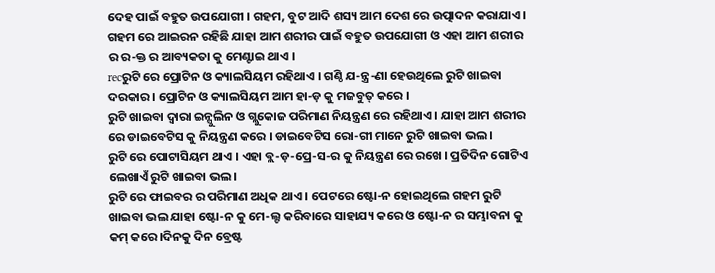ଦେହ ପାଇଁ ବହୁତ ଉପଯୋଗୀ । ଗହମ, ବୁଟ ଆଦି ଶସ୍ୟ ଆମ ଦେଶ ରେ ଉତ୍ପାଦନ କରାଯାଏ । ଗହମ ରେ ଆଇରନ ରହିଛି ଯାହା ଆମ ଶରୀର ପାଇଁ ବହୁତ ଉପଯୋଗୀ ଓ ଏହା ଆମ ଶରୀର ର ର-କ୍ତ ର ଆବ୍ୟକତା କୁ ମେଣ୍ଟାଇ ଥାଏ ।
recରୁଟି ରେ ପ୍ରୋଟିନ ଓ କ୍ୟାଲସିୟମ ରହିଥାଏ । ଗଣ୍ଠି ଯ-ନ୍ତ୍ର-ଣା ହେଉଥିଲେ ରୁଟି ଖାଇବା ଦରକାର। ପ୍ରୋଟିନ ଓ କ୍ୟାଲସିୟମ ଆମ ହା-ଡ଼ କୁ ମଜବୁତ୍ କରେ ।
ରୁଟି ଖାଇବା ଦ୍ଵାରା ଇନ୍ସୁଲିନ ଓ ଗ୍ଲୁକୋଜ ପରିମାଣ ନିୟନ୍ତ୍ରଣ ରେ ରହିଥାଏ । ଯାହା ଆମ ଶରୀର ରେ ଡାଇବେଟିସ କୁ ନିୟନ୍ତ୍ରଣ କରେ । ଡାଇବେଟିସ ରୋ-ଗୀ ମାନେ ରୁଟି ଖାଇବା ଭଲ।
ରୁଟି ରେ ପୋଟାସିୟମ ଥାଏ । ଏହା ବ୍ଲ-ଡ଼-ପ୍ରେ-ସ-ର କୁ ନିୟନ୍ତ୍ରଣ ରେ ରଖେ । ପ୍ରତିଦିନ ଗୋଟିଏ ଲେଖାଏଁ ରୁଟି ଖାଇବା ଭଲ।
ରୁଟି ରେ ଫାଇବର ର ପରିମାଣ ଅଧିକ ଥାଏ । ପେଟରେ ଷ୍ଟୋ-ନ ହୋଇଥିଲେ ଗହମ ରୁଟି ଖାଇବା ଭଲ ଯାହା ଷ୍ଟୋ-ନ କୁ ମେ-ଲ୍ଟ କରିବାରେ ସାହାଯ୍ୟ କରେ ଓ ଷ୍ଟୋ-ନ ର ସମ୍ଭାବନା କୁ କମ୍ କରେ।ଦିନକୁ ଦିନ ବ୍ରେଷ୍ଟ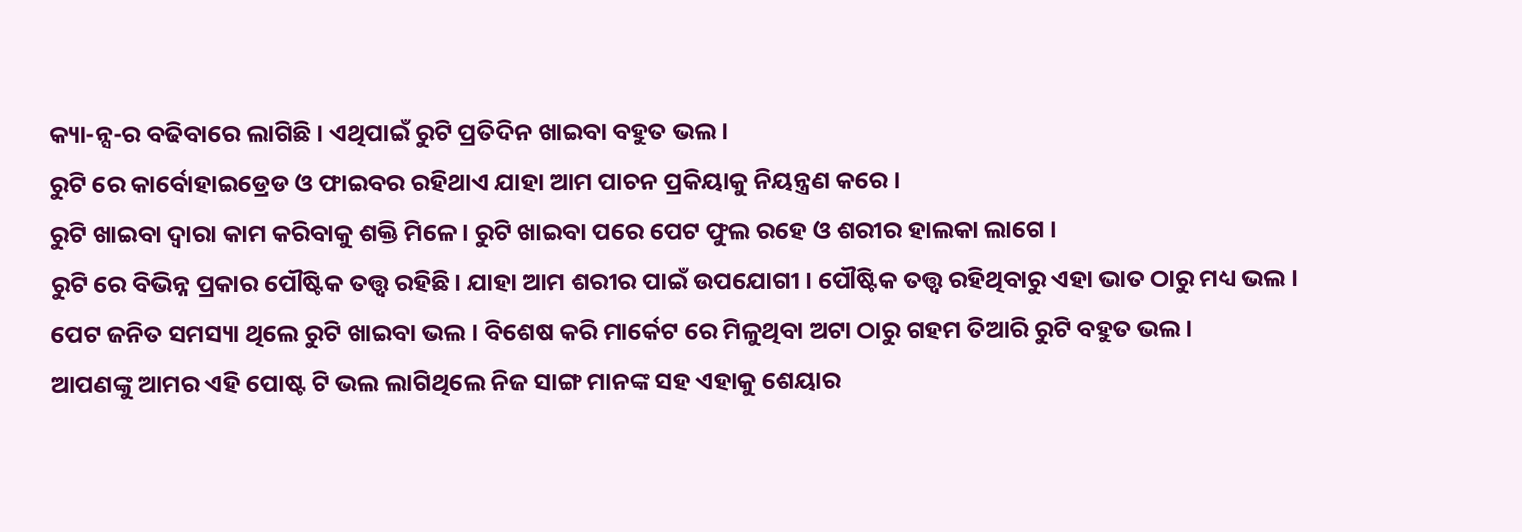କ୍ୟା-ନ୍ସ-ର ବଢିବାରେ ଲାଗିଛି । ଏଥିପାଇଁ ରୁଟି ପ୍ରତିଦିନ ଖାଇବା ବହୁତ ଭଲ ।
ରୁଟି ରେ କାର୍ବୋହାଇଡ୍ରେଡ ଓ ଫାଇବର ରହିଥାଏ ଯାହା ଆମ ପାଚନ ପ୍ରକିୟାକୁ ନିୟନ୍ତ୍ରଣ କରେ ।
ରୁଟି ଖାଇବା ଦ୍ଵାରା କାମ କରିବାକୁ ଶକ୍ତି ମିଳେ। ରୁଟି ଖାଇବା ପରେ ପେଟ ଫୁଲ ରହେ ଓ ଶରୀର ହାଲକା ଲାଗେ ।
ରୁଟି ରେ ବିଭିନ୍ନ ପ୍ରକାର ପୌଷ୍ଟିକ ତତ୍ତ୍ୱ ରହିଛି। ଯାହା ଆମ ଶରୀର ପାଇଁ ଉପଯୋଗୀ । ପୌଷ୍ଟିକ ତତ୍ତ୍ୱ ରହିଥିବାରୁ ଏହା ଭାତ ଠାରୁ ମଧ୍ୟ ଭଲ ।
ପେଟ ଜନିତ ସମସ୍ୟା ଥିଲେ ରୁଟି ଖାଇବା ଭଲ । ବିଶେଷ କରି ମାର୍କେଟ ରେ ମିଳୁଥିବା ଅଟା ଠାରୁ ଗହମ ତିଆରି ରୁଟି ବହୁତ ଭଲ ।
ଆପଣଙ୍କୁ ଆମର ଏହି ପୋଷ୍ଟ ଟି ଭଲ ଲାଗିଥିଲେ ନିଜ ସାଙ୍ଗ ମାନଙ୍କ ସହ ଏହାକୁ ଶେୟାର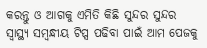କରନ୍ତୁ ଓ ଆଗକୁ ଏମିତି କିଛି ସୁନ୍ଦର ସୁନ୍ଦର ସ୍ୱାସ୍ଥ୍ୟ ସମ୍ବନ୍ଧୀୟ ଟିପ୍ସ ପଢିବା ପାଇଁ ଆମ ପେଜକୁ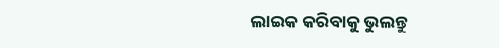ଲାଇକ କରିବାକୁ ଭୁଲନ୍ତୁ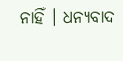ନାହିଁ । ଧନ୍ୟବାଦ